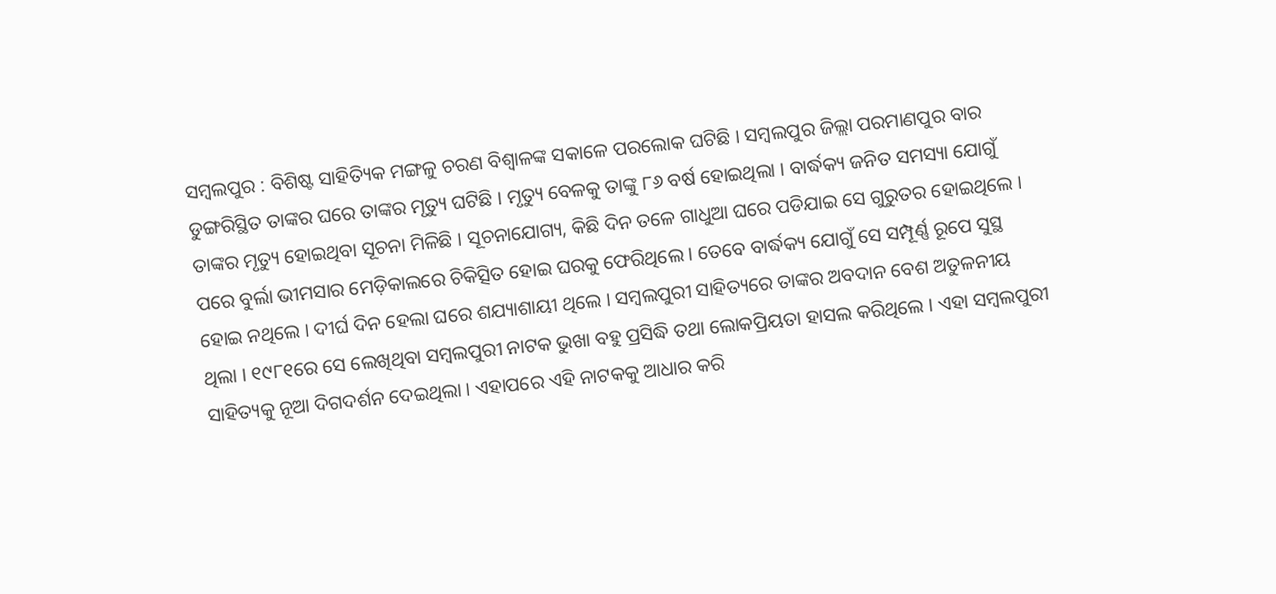ସମ୍ବଲପୁର : ବିଶିଷ୍ଟ ସାହିତ୍ୟିକ ମଙ୍ଗଳୁ ଚରଣ ବିଶ୍ୱାଳଙ୍କ ସକାଳେ ପରଲୋକ ଘଟିଛି । ସମ୍ବଲପୁର ଜିଲ୍ଲା ପରମାଣପୁର ବାର ଡୁଙ୍ଗରିସ୍ଥିତ ତାଙ୍କର ଘରେ ତାଙ୍କର ମୃତ୍ୟୁ ଘଟିଛି । ମୃତ୍ୟୁ ବେଳକୁ ତାଙ୍କୁ ୮୬ ବର୍ଷ ହୋଇଥିଲା । ବାର୍ଦ୍ଧକ୍ୟ ଜନିତ ସମସ୍ୟା ଯୋଗୁଁ ତାଙ୍କର ମୃତ୍ୟୁ ହୋଇଥିବା ସୂଚନା ମିଳିଛି । ସୂଚନାଯୋଗ୍ୟ, କିଛି ଦିନ ତଳେ ଗାଧୁଆ ଘରେ ପଡିଯାଇ ସେ ଗୁରୁତର ହୋଇଥିଲେ । ପରେ ବୁର୍ଲା ଭୀମସାର ମେଡ଼ିକାଲରେ ଚିକିତ୍ସିତ ହୋଇ ଘରକୁ ଫେରିଥିଲେ । ତେବେ ବାର୍ଦ୍ଧକ୍ୟ ଯୋଗୁଁ ସେ ସମ୍ପୂର୍ଣ୍ଣ ରୂପେ ସୁସ୍ଥ ହୋଇ ନଥିଲେ । ଦୀର୍ଘ ଦିନ ହେଲା ଘରେ ଶଯ୍ୟାଶାୟୀ ଥିଲେ । ସମ୍ବଲପୁରୀ ସାହିତ୍ୟରେ ତାଙ୍କର ଅବଦାନ ବେଶ ଅତୁଳନୀୟ ଥିଲା । ୧୯୮୧ରେ ସେ ଲେଖିଥିବା ସମ୍ବଲପୁରୀ ନାଟକ ଭୁଖା ବହୁ ପ୍ରସିଦ୍ଧି ତଥା ଲୋକପ୍ରିୟତା ହାସଲ କରିଥିଲେ । ଏହା ସମ୍ବଲପୁରୀ ସାହିତ୍ୟକୁ ନୂଆ ଦିଗଦର୍ଶନ ଦେଇଥିଲା । ଏହାପରେ ଏହି ନାଟକକୁ ଆଧାର କରି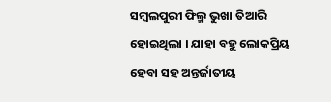ସମ୍ବଲପୁରୀ ଫିଲ୍ମ ଭୁଖା ତିଆରି ହୋଇଥିଲା । ଯାହା ବହୁ ଲୋକପ୍ରିୟ ହେବା ସହ ଅନ୍ତର୍ଜାତୀୟ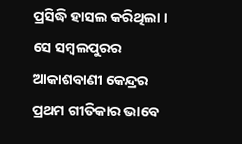ପ୍ରସିଦ୍ଧି ହାସଲ କରିଥିଲା । ସେ ସମ୍ବଲପୁରର ଆକାଶବାଣୀ କେନ୍ଦ୍ରର ପ୍ରଥମ ଗୀତିକାର ଭାବେ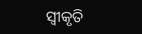ସ୍ୱୀକୃତି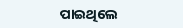ପାଇଥିଲେ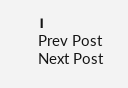।
Prev Post
Next Post